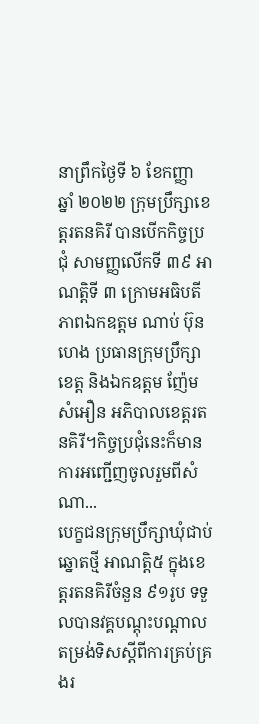នាព្រឹកថ្ងៃទី ៦ ខែកញ្ញា ឆ្នាំ ២០២២ ក្រុមប្រឹក្សាខេត្តរតនគិរី បានបើកកិច្ចប្រជុំ សាមញ្ញលើកទី ៣៩ អាណត្តិទី ៣ ក្រោមអធិបតីភាពឯកឧត្តម ណាប់ ប៊ុនហេង ប្រធានក្រុមប្រឹក្សាខេត្ត និងឯកឧត្តម ញ៉ែម សំអឿន អភិបាលខេត្តរតនគិរី។កិច្ចប្រជុំនេះក៏មានការអញ្ជើញចូលរួមពីសំណា...
បេក្ខជនក្រុមប្រឹក្សាឃុំជាប់ឆ្នោតថ្មី អាណត្តិ៥ ក្នុងខេត្តរតនគិរីចំនួន ៩១រូប ទទួលបានវគ្គបណ្តុះបណ្តាលតម្រង់ទិសស្តីពីការគ្រប់គ្រងរ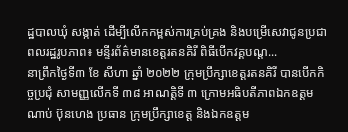ដ្ឋបាលឃុំ សង្កាត់ ដើម្បីលើកកម្ពស់ការគ្រប់គ្រង និងបម្រើសេវាជូនប្រជាពលរដ្ឋរូបភាព៖ មន្ទីរព័ត៌មានខេត្តរតនគិរី ពិធីបើកវគ្គបណ្ត...
នាព្រឹកថ្ងៃទី៣ ខែ សីហា ឆ្នាំ ២០២២ ក្រុមប្រឹក្សាខេត្តរតនគិរី បានបើកកិច្ចប្រជុំ សាមញ្ញលើកទី ៣៨ អាណត្តិទី ៣ ក្រោមអធិបតីភាពឯកឧត្តម ណាប់ ប៊ុនហេង ប្រធាន ក្រុមប្រឹក្សាខេត្ត និងឯកឧត្តម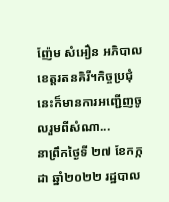ញ៉ែម សំអឿន អភិបាលខេត្តរតនគិរី។កិច្ចប្រជុំនេះក៏មានការអញ្ជើញចូលរួមពីសំណា...
នាព្រឹកថ្ងៃទី ២៧ ខែកក្កដា ឆ្នាំ២០២២ រដ្ឋបាល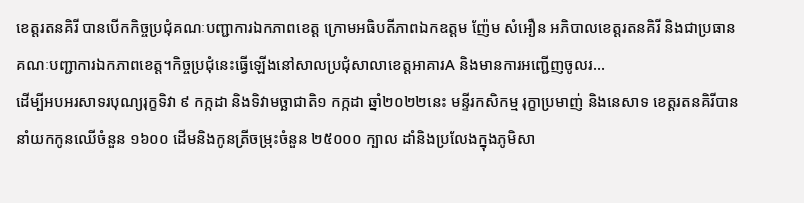ខេត្តរតនគិរី បានបើកកិច្ចប្រជុំគណៈបញ្ជាការឯកភាពខេត្ត ក្រោមអធិបតីភាពឯកឧត្តម ញ៉ែម សំអឿន អភិបាលខេត្តរតនគិរី និងជាប្រធានគណៈបញ្ជាការឯកភាពខេត្ត។កិច្ចប្រជុំនេះធ្វើឡើងនៅសាលប្រជុំសាលាខេត្តអាគារA និងមានការអញ្ជើញចូលរ...
ដើម្បីអបអរសាទរបុណ្យរុក្ខទិវា ៩ កក្កដា និងទិវាមច្ឆាជាតិ១ កក្កដា ឆ្នាំ២០២២នេះ មន្ទីរកសិកម្ម រុក្ខាប្រមាញ់ និងនេសាទ ខេត្តរតនគិរីបាននាំយកកូនឈើចំនួន ១៦០០ ដើមនិងកូនត្រីចម្រុះចំនួន ២៥០០០ ក្បាល ដាំនិងប្រលែងក្នុងភូមិសា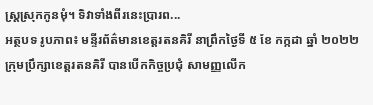ស្រ្តស្រុកកូនមុំ។ ទិវាទាំងពីរនេះប្រារព...
អត្ថបទ រូបភាព៖ មន្ទីរព័ត៌មានខេត្តរតនគិរី នាព្រឹកថ្ងៃទី ៥ ខែ កក្កដា ឆ្នាំ ២០២២ ក្រុមប្រឹក្សាខេត្តរតនគិរី បានបើកកិច្ចប្រជុំ សាមញ្ញលើក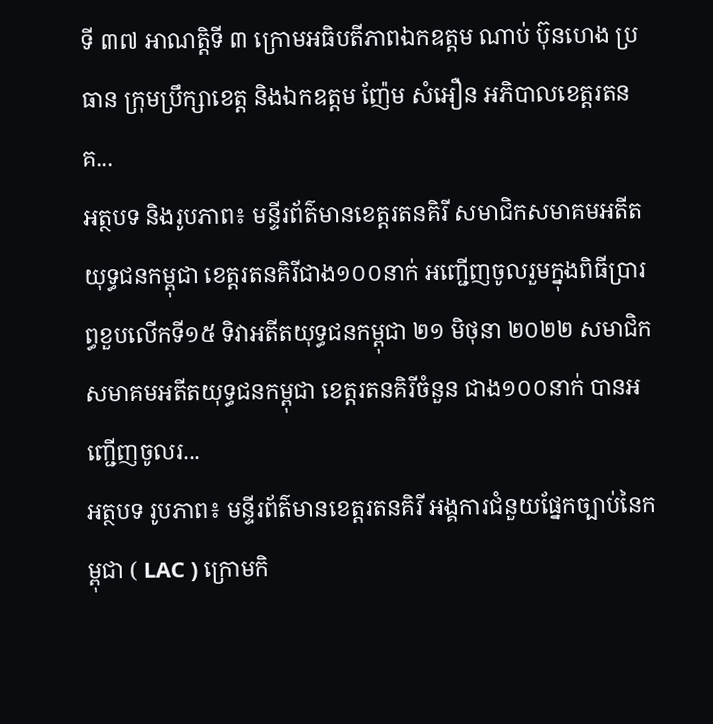ទី ៣៧ អាណត្តិទី ៣ ក្រោមអធិបតីភាពឯកឧត្តម ណាប់ ប៊ុនហេង ប្រធាន ក្រុមប្រឹក្សាខេត្ត និងឯកឧត្តម ញ៉ែម សំអឿន អភិបាលខេត្តរតនគ...
អត្ថបទ និងរូបភាព៖ មន្ទីរព័ត៌មានខេត្តរតនគិរី សមាជិកសមាគមអតីតយុទ្ធជនកម្ពុជា ខេត្តរតនគិរីជាង១០០នាក់ អញ្ជើញចូលរួមក្នុងពិធីប្រារព្ធខួបលើកទី១៥ ទិវាអតីតយុទ្ធជនកម្ពុជា ២១ មិថុនា ២០២២ សមាជិកសមាគមអតីតយុទ្ធជនកម្ពុជា ខេត្តរតនគិរីចំនួន ជាង១០០នាក់ បានអញ្ជើញចូលរ...
អត្ថបទ រូបភាព៖ មន្ទីរព័ត៌មានខេត្តរតនគិរី អង្គការជំនួយផ្នែកច្បាប់នៃកម្ពុជា ( LAC ) ក្រោមកិ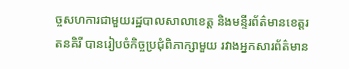ច្ចសហការជាមួយរដ្ឋបាលសាលាខេត្ត និងមន្ទីរព័ត៌មានខេត្តរតនគិរី បានរៀបចំកិច្ចប្រជុំពិភាក្សាមួយ រវាងអ្នកសារព័ត៌មាន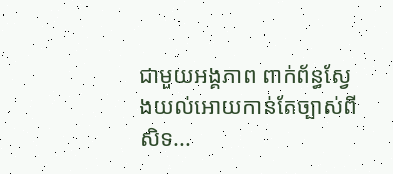ជាមួយអង្គភាព ពាក់ព័ន្ធស្វែងយល់អោយកាន់តែច្បាស់ពីសិទ...